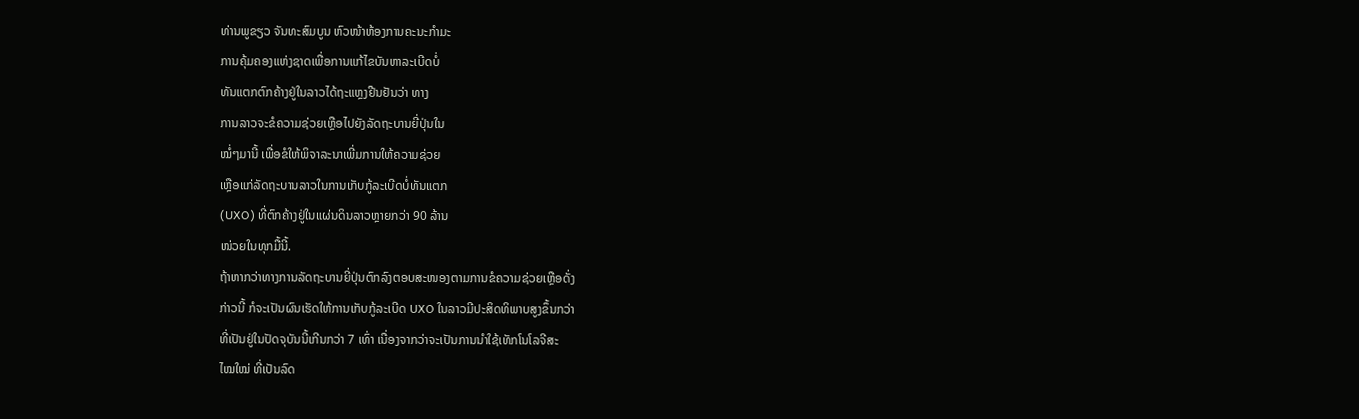ທ່ານພູຂຽວ ຈັນທະສົມບູນ ຫົວໜ້າຫ້ອງການຄະນະກໍາມະ
ການຄຸ້ມຄອງແຫ່ງຊາດເພື່ອການແກ້ໄຂບັນຫາລະເບີດບໍ່
ທັນແຕກຕົກຄ້າງຢູ່ໃນລາວໄດ້ຖະແຫຼງຢືນຢັນວ່າ ທາງ
ການລາວຈະຂໍຄວາມຊ່ວຍເຫຼືອໄປຍັງລັດຖະບານຍີ່ປຸ່ນໃນ
ໝໍ່ໆມານີ້ ເພື່ອຂໍໃຫ້ພິຈາລະນາເພີ່ມການໃຫ້ຄວາມຊ່ວຍ
ເຫຼືອແກ່ລັດຖະບານລາວໃນການເກັບກູ້ລະເບີດບໍ່ທັນແຕກ
(UXO) ທີ່ຕົກຄ້າງຢູ່ໃນແຜ່ນດິນລາວຫຼາຍກວ່າ 90 ລ້ານ
ໜ່ວຍໃນທຸກມື້ນີ້.
ຖ້າຫາກວ່າທາງການລັດຖະບານຍີ່ປຸ່ນຕົກລົງຕອບສະໜອງຕາມການຂໍຄວາມຊ່ວຍເຫຼືອດັ່ງ
ກ່າວນີ້ ກໍຈະເປັນຜົນເຮັດໃຫ້ການເກັບກູ້ລະເບີດ UXO ໃນລາວມີປະສິດທິພາບສູງຂຶ້ນກວ່າ
ທີ່ເປັນຢູ່ໃນປັດຈຸບັນນີ້ເກີນກວ່າ 7 ເທົ່າ ເນື່ອງຈາກວ່າຈະເປັນການນໍາໃຊ້ເທັກໂນໂລຈີສະ
ໄໝໃໝ່ ທີ່ເປັນລົດ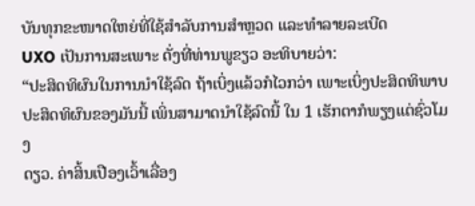ບັນທຸກຂະໜາດໃຫຍ່ທີ່ໃຊ້ສໍາລັບການສໍາຫຼວດ ແລະທໍາລາຍລະເບີດ
UXO ເປັນການສະເພາະ ດັ່ງທີ່ທ່ານພູຂຽວ ອະທິບາຍວ່າ:
“ປະສິດທິຜົນໃນການນໍາໃຊ້ລົດ ຖ້າເບິ່ງແລ້ວກໍໄວກວ່າ ເພາະເບິ່ງປະສິດທິພາບ
ປະສິດທິຜົນຂອງມັນນີ້ ເພິ່ນສາມາດນໍາໃຊ້ລົດນີ້ ໃນ 1 ເຮັກຕາກໍພຽງແຕ່ຊົ່ວໂມງ
ດຽວ. ຄ່າສິ້ນເປືອງເວົ້າເລື່ອງ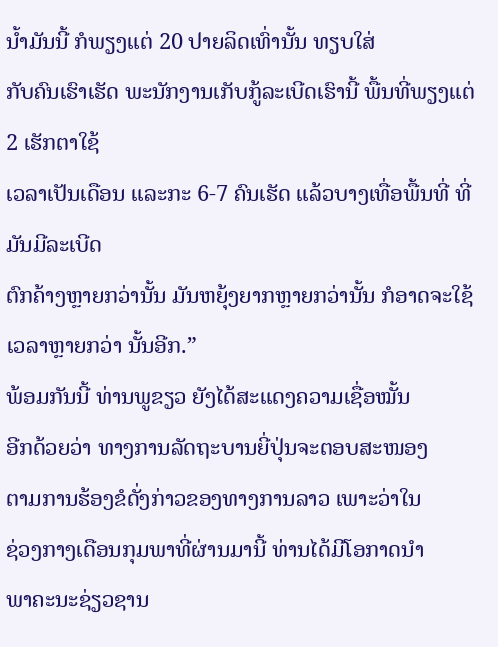ນໍ້າມັນນີ້ ກໍພຽງແຕ່ 20 ປາຍລິດເທົ່ານັ້ນ ທຽບໃສ່
ກັບຄົນເຮົາເຮັດ ພະນັກງານເກັບກູ້ລະເບີດເຮົານີ້ ພື້ນທີ່ພຽງແຕ່ 2 ເຮັກຕາໃຊ້
ເວລາເປັນເດືອນ ແລະກະ 6-7 ຄົນເຮັດ ແລ້ວບາງເທື່ອພື້ນທີ່ ທີ່ມັນມີລະເບີດ
ຕົກຄ້າງຫຼາຍກວ່ານັ້ນ ມັນຫຍຸ້ງຍາກຫຼາຍກວ່ານັ້ນ ກໍອາດຈະໃຊ້ເວລາຫຼາຍກວ່າ ນັ້ນອີກ.”
ພ້ອມກັນນີ້ ທ່ານພູຂຽວ ຍັງໄດ້ສະແດງຄວາມເຊື່ອໝັ້ນ
ອີກດ້ວຍວ່າ ທາງການລັດຖະບານຍີ່ປຸ່ນຈະຕອບສະໜອງ
ຕາມການຮ້ອງຂໍດັ່ງກ່າວຂອງທາງການລາວ ເພາະວ່າໃນ
ຊ່ວງກາງເດືອນກຸມພາທີ່ຜ່ານມານີ້ ທ່ານໄດ້ມີໂອກາດນໍາ
ພາຄະນະຊ່ຽວຊານ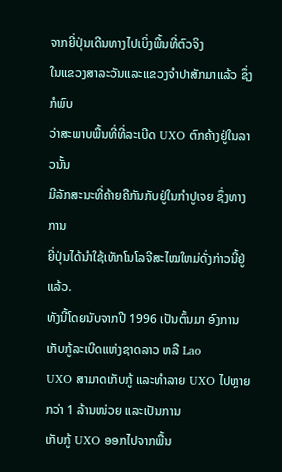ຈາກຍີ່ປຸ່ນເດີນທາງໄປເບິ່ງພື້ນທີ່ຕົວຈິງ
ໃນແຂວງສາລະວັນແລະແຂວງຈໍາປາສັກມາແລ້ວ ຊຶ່ງກໍພົບ
ວ່າສະພາບພື້ນທີ່ທີ່ລະເບີດ UXO ຕົກຄ້າງຢູ່ໃນລາວນັ້ນ
ມີລັກສະນະທີ່ຄ້າຍຄືກັນກັບຢູ່ໃນກໍາປູເຈຍ ຊຶ່ງທາງການ
ຍີ່ປຸ່ນໄດ້ນໍາໃຊ້ເທັກໂນໂລຈີສະໄໝໃຫມ່ດັ່ງກ່າວນີ້ຢູ່ແລ້ວ.
ທັງນີ້ໂດຍນັບຈາກປີ 1996 ເປັນຕົ້ນມາ ອົງການເກັບກູ້ລະເບີດແຫ່ງຊາດລາວ ຫລື Lao
UXO ສາມາດເກັບກູ້ ແລະທໍາລາຍ UXO ໄປຫຼາຍກວ່າ 1 ລ້ານໜ່ວຍ ແລະເປັນການ
ເກັບກູ້ UXO ອອກໄປຈາກພື້ນ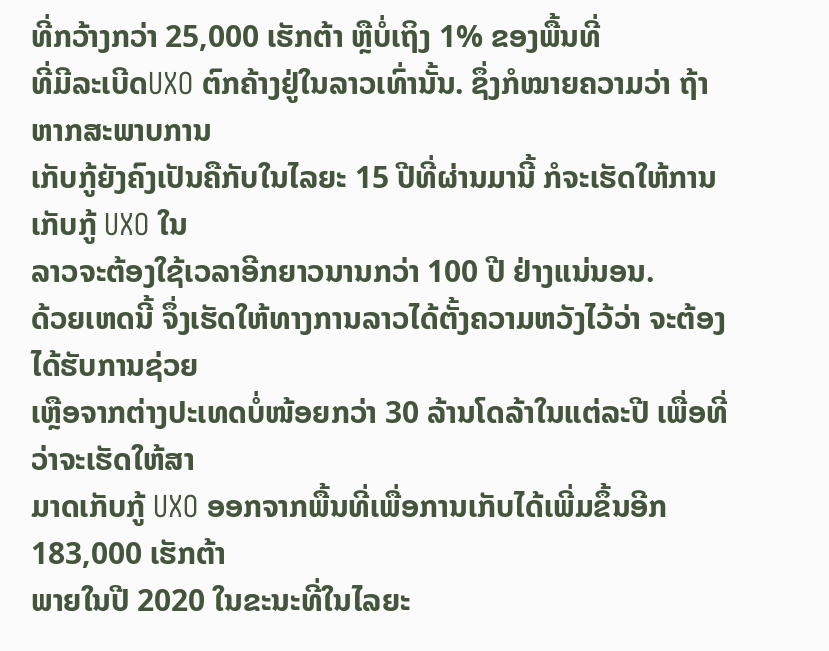ທີ່ກວ້າງກວ່າ 25,000 ເຮັກຕ້າ ຫຼືບໍ່ເຖິງ 1% ຂອງພື້ນທີ່
ທີ່ມີລະເບີດUXO ຕົກຄ້າງຢູ່ໃນລາວເທົ່ານັ້ນ. ຊຶ່ງກໍໝາຍຄວາມວ່າ ຖ້າຫາກສະພາບການ
ເກັບກູ້ຍັງຄົງເປັນຄືກັບໃນໄລຍະ 15 ປີທີ່ຜ່ານມານີ້ ກໍຈະເຮັດໃຫ້ການເກັບກູ້ UXO ໃນ
ລາວຈະຕ້ອງໃຊ້ເວລາອີກຍາວນານກວ່າ 100 ປີ ຢ່າງແນ່ນອນ.
ດ້ວຍເຫດນີ້ ຈຶ່ງເຮັດໃຫ້ທາງການລາວໄດ້ຕັ້ງຄວາມຫວັງໄວ້ວ່າ ຈະຕ້ອງໄດ້ຮັບການຊ່ວຍ
ເຫຼືອຈາກຕ່າງປະເທດບໍ່ໜ້ອຍກວ່າ 30 ລ້ານໂດລ້າໃນແຕ່ລະປີ ເພື່ອທີ່ວ່າຈະເຮັດໃຫ້ສາ
ມາດເກັບກູ້ UXO ອອກຈາກພື້ນທີ່ເພື່ອການເກັບໄດ້ເພີ່ມຂຶ້ນອີກ 183,000 ເຮັກຕ້າ
ພາຍໃນປີ 2020 ໃນຂະນະທີ່ໃນໄລຍະ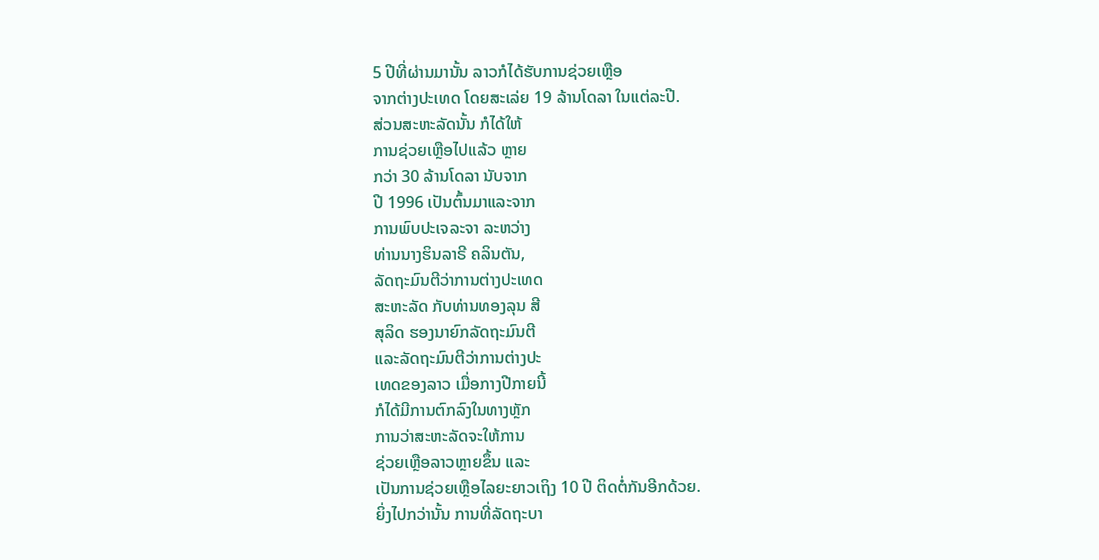5 ປີທີ່ຜ່ານມານັ້ນ ລາວກໍໄດ້ຮັບການຊ່ວຍເຫຼືອ
ຈາກຕ່າງປະເທດ ໂດຍສະເລ່ຍ 19 ລ້ານໂດລາ ໃນແຕ່ລະປີ.
ສ່ວນສະຫະລັດນັ້ນ ກໍໄດ້ໃຫ້
ການຊ່ວຍເຫຼືອໄປແລ້ວ ຫຼາຍ
ກວ່າ 30 ລ້ານໂດລາ ນັບຈາກ
ປີ 1996 ເປັນຕົ້ນມາແລະຈາກ
ການພົບປະເຈລະຈາ ລະຫວ່າງ
ທ່ານນາງຮິນລາຣີ ຄລິນຕັນ,
ລັດຖະມົນຕີວ່າການຕ່າງປະເທດ
ສະຫະລັດ ກັບທ່ານທອງລຸນ ສີ
ສຸລິດ ຮອງນາຍົກລັດຖະມົນຕີ
ແລະລັດຖະມົນຕີວ່າການຕ່າງປະ
ເທດຂອງລາວ ເມື່ອກາງປີກາຍນີ້
ກໍໄດ້ມີການຕົກລົງໃນທາງຫຼັກ
ການວ່າສະຫະລັດຈະໃຫ້ການ
ຊ່ວຍເຫຼືອລາວຫຼາຍຂຶ້ນ ແລະ
ເປັນການຊ່ວຍເຫຼືອໄລຍະຍາວເຖິງ 10 ປີ ຕິດຕໍ່ກັນອີກດ້ວຍ.
ຍິ່ງໄປກວ່ານັ້ນ ການທີ່ລັດຖະບາ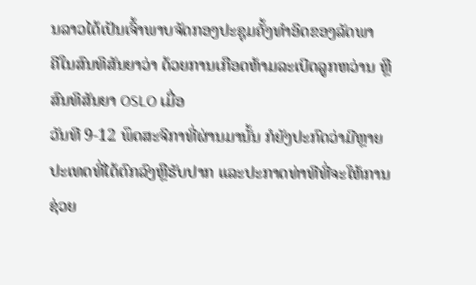ນລາວໄດ້ເປັນເຈົ້າພາບຈັດກອງປະຊຸມຄັ້ງທໍາອິດຂອງລັດພາ
ຄີໃນສົນທິສັນຍາວ່າ ດ້ວຍການເກືອດຫ້າມລະເບີດລູກຫວ່ານ ຫຼືສົນທິສັນຍາ OSLO ເມື່ອ
ວັນທີ 9-12 ພຶດສະຈິກາທີ່ຜ່ານມານັ້ນ ກໍຍັງປະກົດວ່າມີຫຼາຍປະເທດທີ່ໄດ້ຕົກລົງຫຼືຮັບປາກ ແລະປະກາດທ່າທີທີ່ຈະໃຫ້ການຊ່ວຍ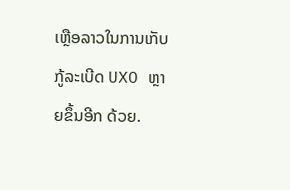ເຫຼືອລາວໃນການເກັບກູ້ລະເບີດ UXO ຫຼາຍຂຶ້ນອີກ ດ້ວຍ.